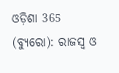ଓଡ଼ିଶା 365 (ବ୍ୟୁରୋ): ରାଜସ୍ୱ ଓ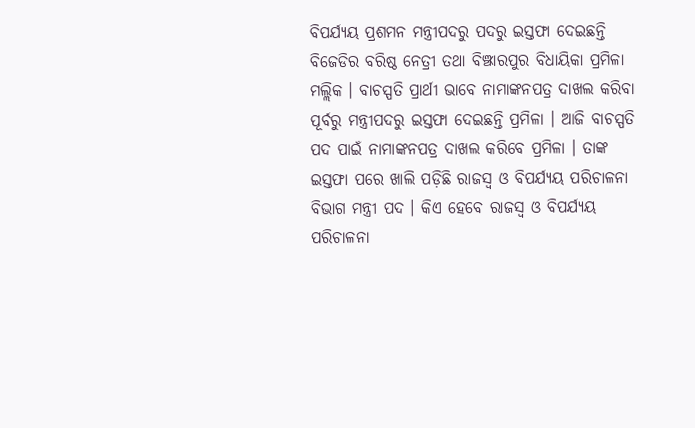ବିପର୍ଯ୍ୟୟ ପ୍ରଶମନ ମନ୍ତ୍ରୀପଦରୁ ପଦରୁ ଇସ୍ତଫା ଦେଇଛନ୍ତି ବିଜେଡିର ବରିଷ୍ଠ ନେତ୍ରୀ ତଥା ବିଞ୍ଝାରପୁର ବିଧାୟିକା ପ୍ରମିଳା ମଲ୍ଲିକ । ବାଚସ୍ପତି ପ୍ରାର୍ଥୀ ଭାବେ ନାମାଙ୍କନପତ୍ର ଦାଖଲ କରିବା ପୂର୍ବରୁ ମନ୍ତ୍ରୀପଦରୁ ଇସ୍ତଫା ଦେଇଛନ୍ତି ପ୍ରମିଳା । ଆଜି ବାଚସ୍ପତି ପଦ ପାଇଁ ନାମାଙ୍କନପତ୍ର ଦାଖଲ କରିବେ ପ୍ରମିଳା । ତାଙ୍କ ଇସ୍ତଫା ପରେ ଖାଲି ପଡ଼ିଛି ରାଜସ୍ବ ଓ ବିପର୍ଯ୍ୟୟ ପରିଚାଳନା ବିଭାଗ ମନ୍ତ୍ରୀ ପଦ । କିଏ ହେବେ ରାଜସ୍ବ ଓ ବିପର୍ଯ୍ୟୟ ପରିଚାଳନା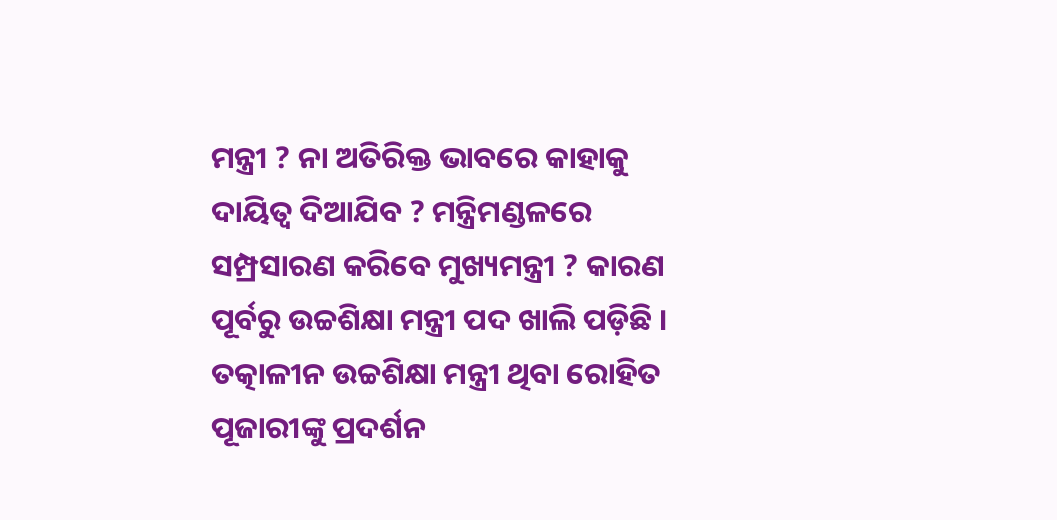ମନ୍ତ୍ରୀ ? ନା ଅତିରିକ୍ତ ଭାବରେ କାହାକୁ ଦାୟିତ୍ବ ଦିଆଯିବ ? ମନ୍ତ୍ରିମଣ୍ଡଳରେ ସମ୍ପ୍ରସାରଣ କରିବେ ମୁଖ୍ୟମନ୍ତ୍ରୀ ? କାରଣ ପୂର୍ବରୁ ଉଚ୍ଚଶିକ୍ଷା ମନ୍ତ୍ରୀ ପଦ ଖାଲି ପଡ଼ିଛି । ତତ୍କାଳୀନ ଉଚ୍ଚଶିକ୍ଷା ମନ୍ତ୍ରୀ ଥିବା ରୋହିତ ପୂଜାରୀଙ୍କୁ ପ୍ରଦର୍ଶନ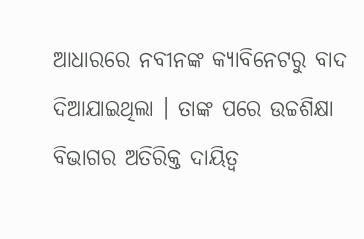ଆଧାରରେ ନବୀନଙ୍କ କ୍ୟାବିନେଟରୁ ବାଦ ଦିଆଯାଇଥିଲା । ତାଙ୍କ ପରେ ଉଚ୍ଚଶିକ୍ଷା ବିଭାଗର ଅତିରିକ୍ତ ଦାୟିତ୍ବ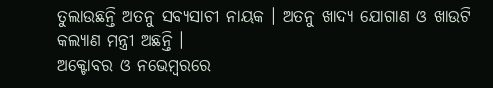ତୁଲାଉଛନ୍ତି ଅତନୁ ସବ୍ୟସାଚୀ ନାୟକ । ଅତନୁ ଖାଦ୍ୟ ଯୋଗାଣ ଓ ଖାଉଟି କଲ୍ୟାଣ ମନ୍ତ୍ରୀ ଅଛନ୍ତି ।
ଅକ୍ଟୋବର ଓ ନଭେମ୍ବରରେ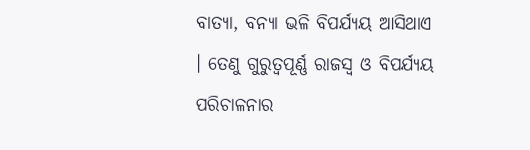ବାତ୍ୟା, ବନ୍ୟା ଭଳି ବିପର୍ଯ୍ୟୟ ଆସିଥାଏ । ତେଣୁ ଗୁରୁତ୍ବପୂର୍ଣ୍ଣ ରାଜସ୍ବ ଓ ବିପର୍ଯ୍ୟୟ ପରିଚାଳନାର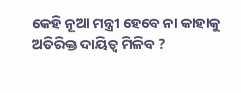କେହି ନୂଆ ମନ୍ତ୍ରୀ ହେବେ ନା କାହାକୁ ଅତିରିକ୍ତ ଦାୟିତ୍ବ ମିଳିବ ?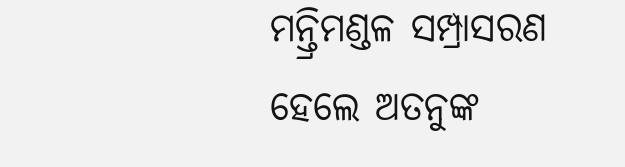ମନ୍ତ୍ରିମଣ୍ଡଳ ସମ୍ପ୍ରାସରଣ ହେଲେ ଅତନୁଙ୍କ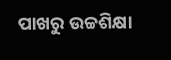ପାଖରୁ ଉଚ୍ଚଶିକ୍ଷା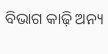ବିଭାଗ କାଢ଼ି ଅନ୍ୟ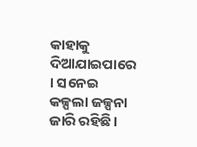କାହାକୁ ଦିଆଯାଇପାରେ । ସନେଇ କଳ୍ପଲା ଜଳ୍ପନା ଜାରି ରହିଛି।